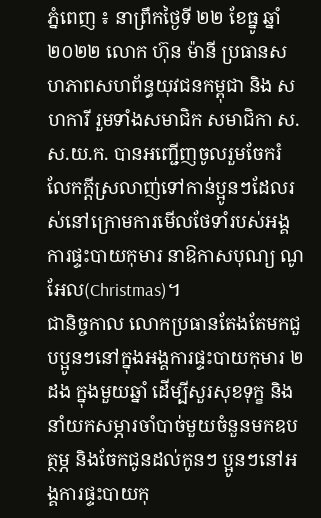ភ្នំពេញ ៖ នាព្រឹកថ្ងៃទី ២២ ខែធ្នូ ឆ្នាំ ២០២២ លោក ហ៊ុន ម៉ានី ប្រធានសហភាពសហព័ន្ធយុវជនកម្ពុជា និង សហការី រួមទាំងសមាជិក សមាជិកា ស.ស.យ.ក. បានអញ្ជើញចូលរួមចែករំលែកក្ដីស្រលាញ់ទៅកាន់ប្អូនៗដែលរស់នៅក្រោមការមើលថែទាំរបស់អង្គការផ្ទះបាយកុមារ នាឱកាសបុណ្យ ណូ អែល(Christmas)។
ជានិច្ចកាល លោកប្រធានតែងតែមកជួបប្អូនៗនៅក្នុងអង្គការផ្ទះបាយកុមារ ២ដង ក្នុងមួយឆ្នាំ ដើម្បីសួរសុខទុក្ខ និងនាំយកសម្ភារចាំបាច់មួយចំនួនមកឧបត្ថម្ភ និងចែកជូនដល់កូនៗ ប្អូនៗនៅអង្គការផ្ទះបាយកុ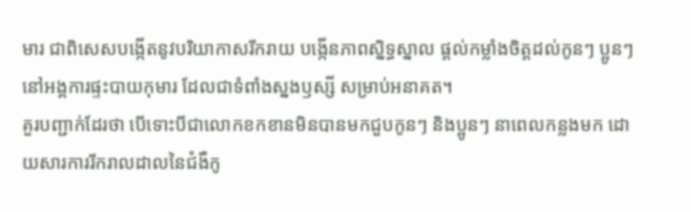មារ ជាពិសេសបង្កើតនូវបរិយាកាសរីករាយ បង្កើនភាពស្និទ្ធស្នាល ផ្តល់កម្លាំងចិត្តដល់កូនៗ ប្អូនៗនៅអង្គការផ្ទះបាយកុមារ ដែលជាទំពាំងស្នងឫស្សី សម្រាប់អនាគត។
គួរបញ្ជាក់ដែរថា បើទោះបីជាលោកខកខានមិនបានមកជួបកូនៗ និងប្អូនៗ នាពេលកន្លងមក ដោយសារការរីករាលដាលនៃជំងឺកូ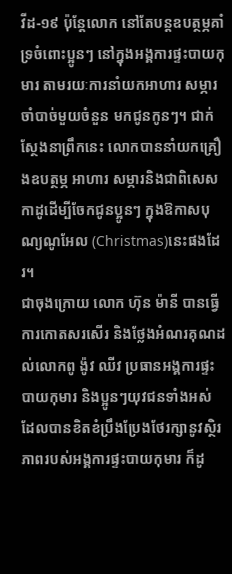វីដ-១៩ ប៉ុន្តែលោក នៅតែបន្តឧបត្ថម្ភគាំទ្រចំពោះប្អូនៗ នៅក្នុងអង្គការផ្ទះបាយកុមារ តាមរយៈការនាំយកអាហារ សម្ភារចាំបាច់មួយចំនួន មកជូនកូនៗ។ ជាក់ស្ថែងនាព្រឹកនេះ លោកបាននាំយកគ្រឿងឧបត្ថម្ភ អាហារ សម្ភារនិងជាពិសេស កាដូដើម្បីចែកជូនប្អូនៗ ក្នុងឱកាសបុណ្យណូអែល (Christmas)នេះផងដែរ។
ជាចុងក្រោយ លោក ហ៊ុន ម៉ានី បានធ្វើការកោតសរសើរ និងថ្លែងអំណរគុណដល់លោកពូ ង៉ូវ ឈីវ ប្រធានអង្គការផ្ទះបាយកុមារ និងប្អូនៗយុវជនទាំងអស់ ដែលបានខិតខំប្រឹងប្រែងថែរក្សានូវស្ថិរភាពរបស់អង្គការផ្ទះបាយកុមារ ក៏ដូ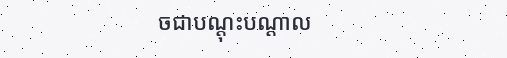ចជាបណ្ដុះបណ្ដាល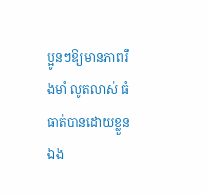ប្អូនៗឱ្យមានភាពរឹងមាំ លូតលាស់ ធំធាត់បានដោយខ្លួនឯង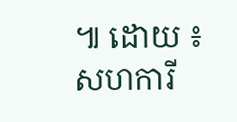៕ ដោយ ៖ សហការី